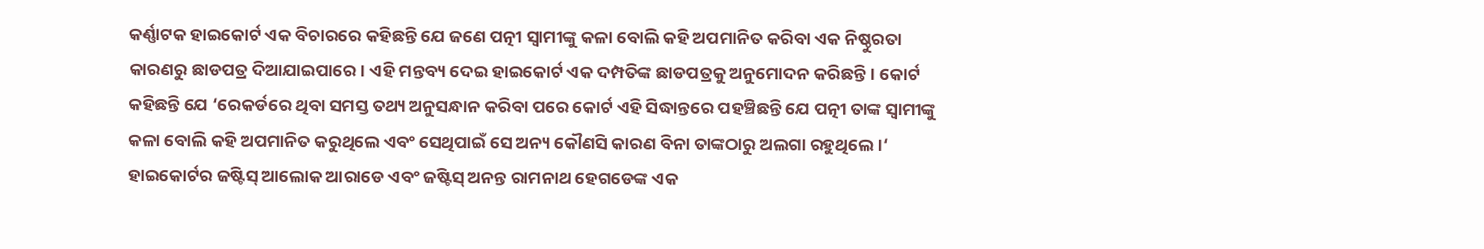କର୍ଣ୍ଣାଟକ ହାଇକୋର୍ଟ ଏକ ବିଚାରରେ କହିଛନ୍ତି ଯେ ଜଣେ ପତ୍ନୀ ସ୍ୱାମୀଙ୍କୁ କଳା ବୋଲି କହି ଅପମାନିତ କରିବା ଏକ ନିଷ୍ଠୁରତା କାରଣରୁ ଛାଡପତ୍ର ଦିଆଯାଇପାରେ। ଏହି ମନ୍ତବ୍ୟ ଦେଇ ହାଇକୋର୍ଟ ଏକ ଦମ୍ପତିଙ୍କ ଛାଡପତ୍ରକୁ ଅନୁମୋଦନ କରିଛନ୍ତି। କୋର୍ଟ କହିଛନ୍ତି ଯେ ‘ରେକର୍ଡରେ ଥିବା ସମସ୍ତ ତଥ୍ୟ ଅନୁସନ୍ଧାନ କରିବା ପରେ କୋର୍ଟ ଏହି ସିଦ୍ଧାନ୍ତରେ ପହଞ୍ଚିଛନ୍ତି ଯେ ପତ୍ନୀ ତାଙ୍କ ସ୍ୱାମୀଙ୍କୁ କଳା ବୋଲି କହି ଅପମାନିତ କରୁଥିଲେ ଏବଂ ସେଥିପାଇଁ ସେ ଅନ୍ୟ କୌଣସି କାରଣ ବିନା ତାଙ୍କଠାରୁ ଅଲଗା ରହୁଥିଲେ।‘ ହାଇକୋର୍ଟର ଜଷ୍ଟିସ୍ ଆଲୋକ ଆରାଡେ ଏବଂ ଜଷ୍ଟିସ୍ ଅନନ୍ତ ରାମନାଥ ହେଗଡେଙ୍କ ଏକ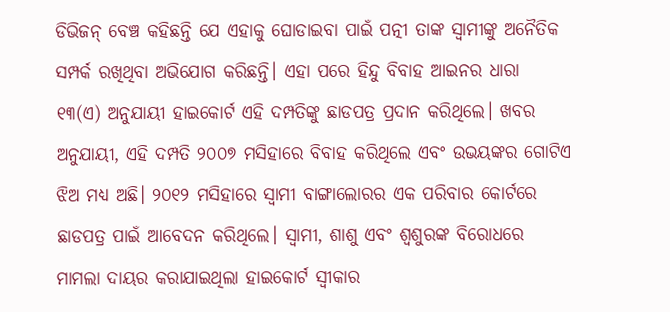ଡିଭିଜନ୍ ବେଞ୍ଚ କହିଛନ୍ତି ଯେ ଏହାକୁ ଘୋଡାଇବା ପାଇଁ ପତ୍ନୀ ତାଙ୍କ ସ୍ୱାମୀଙ୍କୁ ଅନୈତିକ ସମ୍ପର୍କ ରଖିଥିବା ଅଭିଯୋଗ କରିଛନ୍ତି। ଏହା ପରେ ହିନ୍ଦୁ ବିବାହ ଆଇନର ଧାରା ୧୩(ଏ) ଅନୁଯାୟୀ ହାଇକୋର୍ଟ ଏହି ଦମ୍ପତିଙ୍କୁ ଛାଡପତ୍ର ପ୍ରଦାନ କରିଥିଲେ। ଖବର ଅନୁଯାୟୀ, ଏହି ଦମ୍ପତି ୨୦୦୭ ମସିହାରେ ବିବାହ କରିଥିଲେ ଏବଂ ଉଭୟଙ୍କର ଗୋଟିଏ ଝିଅ ମଧ୍ୟ ଅଛି। ୨୦୧୨ ମସିହାରେ ସ୍ୱାମୀ ବାଙ୍ଗାଲୋରର ଏକ ପରିବାର କୋର୍ଟରେ ଛାଡପତ୍ର ପାଇଁ ଆବେଦନ କରିଥିଲେ। ସ୍ୱାମୀ, ଶାଶୁ ଏବଂ ଶ୍ୱଶୁରଙ୍କ ବିରୋଧରେ ମାମଲା ଦାୟର କରାଯାଇଥିଲା ହାଇକୋର୍ଟ ସ୍ୱୀକାର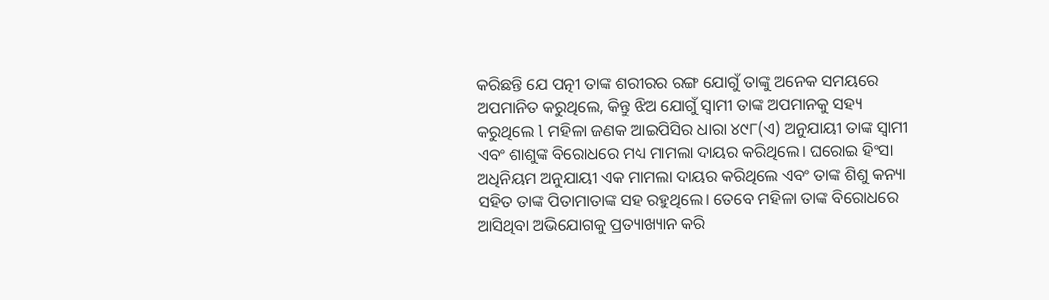କରିଛନ୍ତି ଯେ ପତ୍ନୀ ତାଙ୍କ ଶରୀରର ରଙ୍ଗ ଯୋଗୁଁ ତାଙ୍କୁ ଅନେକ ସମୟରେ ଅପମାନିତ କରୁଥିଲେ, କିନ୍ତୁ ଝିଅ ଯୋଗୁଁ ସ୍ୱାମୀ ତାଙ୍କ ଅପମାନକୁ ସହ୍ୟ କରୁଥିଲେ l ମହିଳା ଜଣକ ଆଇପିସିର ଧାରା ୪୯୮(ଏ) ଅନୁଯାୟୀ ତାଙ୍କ ସ୍ୱାମୀ ଏବଂ ଶାଶୁଙ୍କ ବିରୋଧରେ ମଧ୍ୟ ମାମଲା ଦାୟର କରିଥିଲେ। ଘରୋଇ ହିଂସା ଅଧିନିୟମ ଅନୁଯାୟୀ ଏକ ମାମଲା ଦାୟର କରିଥିଲେ ଏବଂ ତାଙ୍କ ଶିଶୁ କନ୍ୟା ସହିତ ତାଙ୍କ ପିତାମାତାଙ୍କ ସହ ରହୁଥିଲେ। ତେବେ ମହିଳା ତାଙ୍କ ବିରୋଧରେ ଆସିଥିବା ଅଭିଯୋଗକୁ ପ୍ରତ୍ୟାଖ୍ୟାନ କରି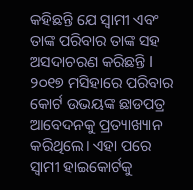କହିଛନ୍ତି ଯେ ସ୍ୱାମୀ ଏବଂ ତାଙ୍କ ପରିବାର ତାଙ୍କ ସହ ଅସଦାଚରଣ କରିଛନ୍ତି l ୨୦୧୭ ମସିହାରେ ପରିବାର କୋର୍ଟ ଉଭୟଙ୍କ ଛାଡପତ୍ର ଆବେଦନକୁ ପ୍ରତ୍ୟାଖ୍ୟାନ କରିଥିଲେ। ଏହା ପରେ ସ୍ୱାମୀ ହାଇକୋର୍ଟକୁ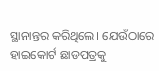ସ୍ଥାନାନ୍ତର କରିଥିଲେ। ଯେଉଁଠାରେ ହାଇକୋର୍ଟ ଛାଡପତ୍ରକୁ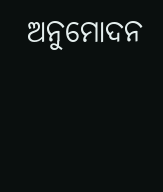ଅନୁମୋଦନ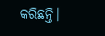କରିଛନ୍ତି।